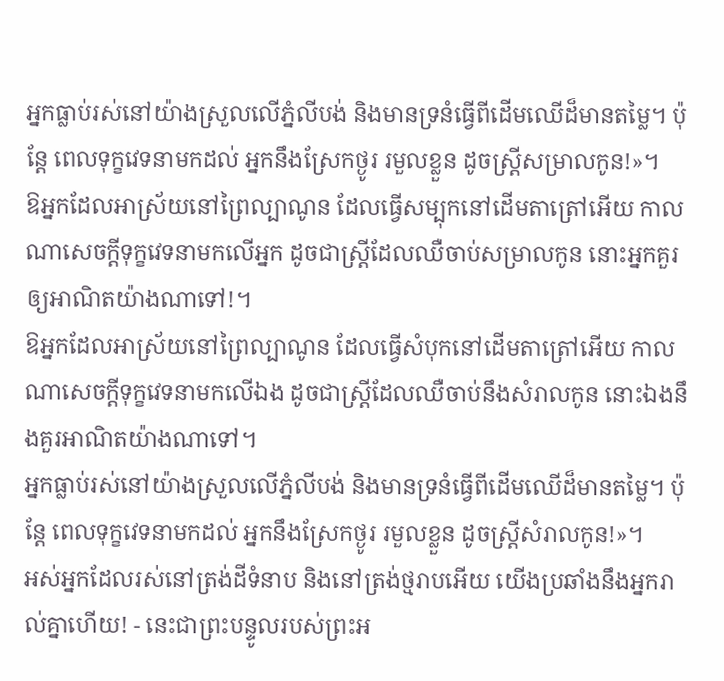អ្នកធ្លាប់រស់នៅយ៉ាងស្រួលលើភ្នំលីបង់ និងមានទ្រនំធ្វើពីដើមឈើដ៏មានតម្លៃ។ ប៉ុន្តែ ពេលទុក្ខវេទនាមកដល់ អ្នកនឹងស្រែកថ្ងូរ រមួលខ្លួន ដូចស្ត្រីសម្រាលកូន!»។
ឱអ្នកដែលអាស្រ័យនៅព្រៃល្បាណូន ដែលធ្វើសម្បុកនៅដើមតាត្រៅអើយ កាលណាសេចក្ដីទុក្ខវេទនាមកលើអ្នក ដូចជាស្ត្រីដែលឈឺចាប់សម្រាលកូន នោះអ្នកគួរឲ្យអាណិតយ៉ាងណាទៅ!។
ឱអ្នកដែលអាស្រ័យនៅព្រៃល្បាណូន ដែលធ្វើសំបុកនៅដើមតាត្រៅអើយ កាលណាសេចក្ដីទុក្ខវេទនាមកលើឯង ដូចជាស្ត្រីដែលឈឺចាប់នឹងសំរាលកូន នោះឯងនឹងគួរអាណិតយ៉ាងណាទៅ។
អ្នកធ្លាប់រស់នៅយ៉ាងស្រួលលើភ្នំលីបង់ និងមានទ្រនំធ្វើពីដើមឈើដ៏មានតម្លៃ។ ប៉ុន្តែ ពេលទុក្ខវេទនាមកដល់ អ្នកនឹងស្រែកថ្ងូរ រមួលខ្លួន ដូចស្ត្រីសំរាលកូន!»។
អស់អ្នកដែលរស់នៅត្រង់ដីទំនាប និងនៅត្រង់ថ្មរាបអើយ យើងប្រឆាំងនឹងអ្នករាល់គ្នាហើយ! - នេះជាព្រះបន្ទូលរបស់ព្រះអ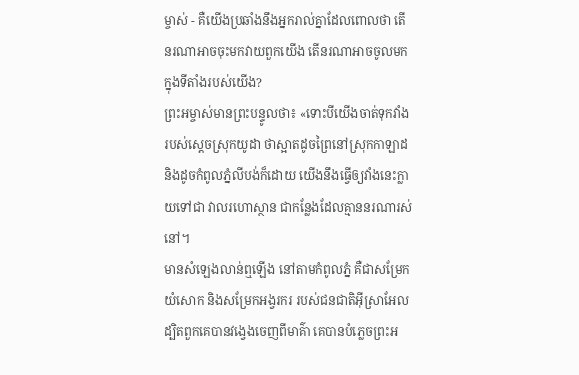ម្ចាស់ - គឺយើងប្រឆាំងនឹងអ្នករាល់គ្នាដែលពោលថា តើនរណាអាចចុះមកវាយពួកយើង តើនរណាអាចចូលមកក្នុងទីតាំងរបស់យើង?
ព្រះអម្ចាស់មានព្រះបន្ទូលថា៖ «ទោះបីយើងចាត់ទុកវាំងរបស់ស្ដេចស្រុកយូដា ថាស្អាតដូចព្រៃនៅស្រុកកាឡាដ និងដូចកំពូលភ្នំលីបង់ក៏ដោយ យើងនឹងធ្វើឲ្យវាំងនេះក្លាយទៅជា វាលរហោស្ថាន ជាកន្លែងដែលគ្មាននរណារស់នៅ។
មានសំឡេងលាន់ឮឡើង នៅតាមកំពូលភ្នំ គឺជាសម្រែកយំសោក និងសម្រែកអង្វរករ របស់ជនជាតិអ៊ីស្រាអែល ដ្បិតពួកគេបានវង្វេងចេញពីមាគ៌ា គេបានបំភ្លេចព្រះអ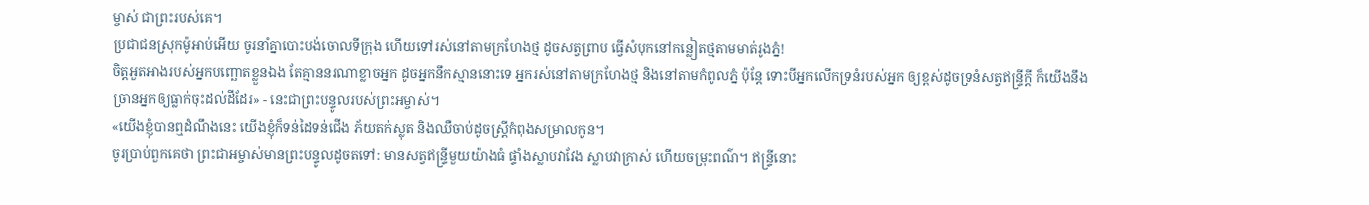ម្ចាស់ ជាព្រះរបស់គេ។
ប្រជាជនស្រុកម៉ូអាប់អើយ ចូរនាំគ្នាបោះបង់ចោលទីក្រុង ហើយទៅរស់នៅតាមក្រហែងថ្ម ដូចសត្វព្រាប ធ្វើសំបុកនៅកន្លៀតថ្មតាមមាត់រូងភ្នំ!
ចិត្តអួតអាងរបស់អ្នកបញ្ឆោតខ្លួនឯង តែគ្មាននរណាខ្លាចអ្នក ដូចអ្នកនឹកស្មាននោះទេ អ្នករស់នៅតាមក្រហែងថ្ម និងនៅតាមកំពូលភ្នំ ប៉ុន្តែ ទោះបីអ្នកលើកទ្រនំរបស់អ្នក ឲ្យខ្ពស់ដូចទ្រនំសត្វឥន្ទ្រីក្ដី ក៏យើងនឹងច្រានអ្នកឲ្យធ្លាក់ចុះដល់ដីដែរ» - នេះជាព្រះបន្ទូលរបស់ព្រះអម្ចាស់។
«យើងខ្ញុំបានឮដំណឹងនេះ យើងខ្ញុំក៏ទន់ដៃទន់ជើង ភ័យតក់ស្លុត និងឈឺចាប់ដូចស្ត្រីកំពុងសម្រាលកូន។
ចូរប្រាប់ពួកគេថា ព្រះជាអម្ចាស់មានព្រះបន្ទូលដូចតទៅ: មានសត្វឥន្ទ្រីមួយយ៉ាងធំ ផ្ទាំងស្លាបវាវែង ស្លាបវាក្រាស់ ហើយចម្រុះពណ៌។ ឥន្ទ្រីនោះ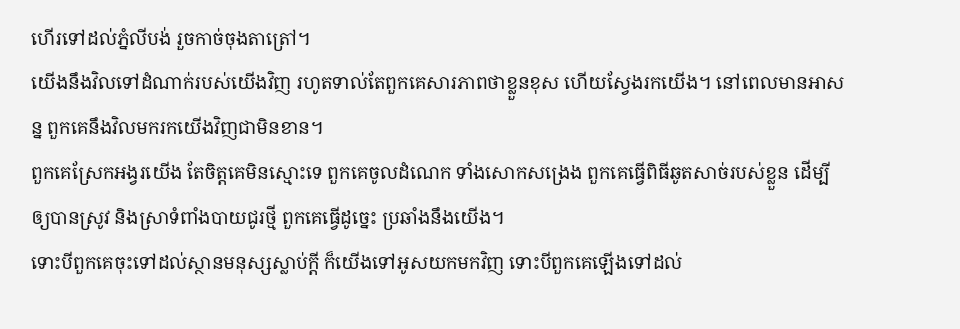ហើរទៅដល់ភ្នំលីបង់ រួចកាច់ចុងតាត្រៅ។
យើងនឹងវិលទៅដំណាក់របស់យើងវិញ រហូតទាល់តែពួកគេសារភាពថាខ្លួនខុស ហើយស្វែងរកយើង។ នៅពេលមានអាសន្ន ពួកគេនឹងវិលមករកយើងវិញជាមិនខាន។
ពួកគេស្រែកអង្វរយើង តែចិត្តគេមិនស្មោះទេ ពួកគេចូលដំណេក ទាំងសោកសង្រេង ពួកគេធ្វើពិធីឆូតសាច់របស់ខ្លួន ដើម្បីឲ្យបានស្រូវ និងស្រាទំពាំងបាយជូរថ្មី ពួកគេធ្វើដូច្នេះ ប្រឆាំងនឹងយើង។
ទោះបីពួកគេចុះទៅដល់ស្ថានមនុស្សស្លាប់ក្ដី ក៏យើងទៅអូសយកមកវិញ ទោះបីពួកគេឡើងទៅដល់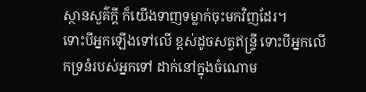ស្ថានសួគ៌ក្ដី ក៏យើងទាញទម្លាក់ចុះមកវិញដែរ។
ទោះបីអ្នកឡើងទៅលើ ខ្ពស់ដូចសត្វឥន្ទ្រី ទោះបីអ្នកលើកទ្រនំរបស់អ្នកទៅ ដាក់នៅក្នុងចំណោម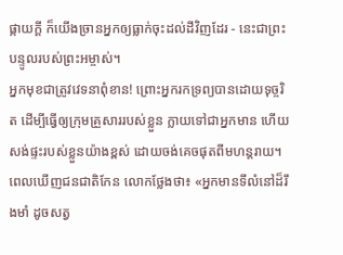ផ្កាយក្ដី ក៏យើងច្រានអ្នកឲ្យធ្លាក់ចុះដល់ដីវិញដែរ - នេះជាព្រះបន្ទូលរបស់ព្រះអម្ចាស់។
អ្នកមុខជាត្រូវវេទនាពុំខាន! ព្រោះអ្នករកទ្រព្យបានដោយទុច្ចរិត ដើម្បីធ្វើឲ្យក្រុមគ្រួសាររបស់ខ្លួន ក្លាយទៅជាអ្នកមាន ហើយសង់ផ្ទះរបស់ខ្លួនយ៉ាងខ្ពស់ ដោយចង់គេចផុតពីមហន្តរាយ។
ពេលឃើញជនជាតិកែន លោកថ្លែងថា៖ «អ្នកមានទីលំនៅដ៏រឹងមាំ ដូចសត្វ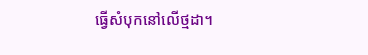ធ្វើសំបុកនៅលើថ្មដា។